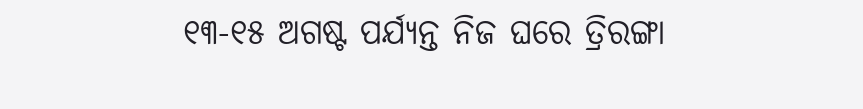୧୩-୧୫ ଅଗଷ୍ଟ ପର୍ଯ୍ୟନ୍ତ ନିଜ ଘରେ ତ୍ରିରଙ୍ଗା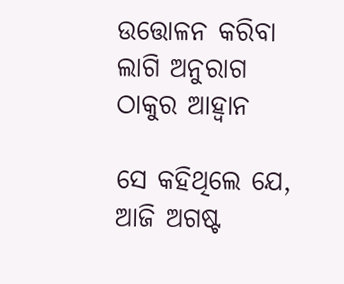ଉତ୍ତୋଳନ କରିବା ଲାଗି ଅନୁରାଗ ଠାକୁର ଆହ୍ୱାନ

ସେ କହିଥିଲେ ଯେ, ଆଜି ଅଗଷ୍ଟ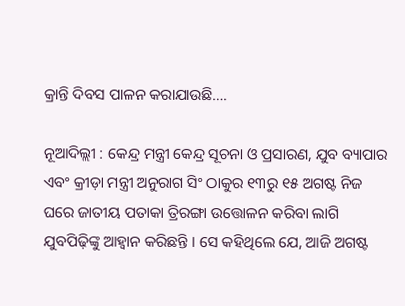କ୍ରାନ୍ତି ଦିବସ ପାଳନ କରାଯାଉଛି….

ନୂଆଦିଲ୍ଲୀ : କେନ୍ଦ୍ର ମନ୍ତ୍ରୀ କେନ୍ଦ୍ର ସୂଚନା ଓ ପ୍ରସାରଣ, ଯୁବ ବ୍ୟାପାର ଏବଂ କ୍ରୀଡ଼ା ମନ୍ତ୍ରୀ ଅନୁରାଗ ସିଂ ଠାକୁର ୧୩ରୁ ୧୫ ଅଗଷ୍ଟ ନିଜ ଘରେ ଜାତୀୟ ପତାକା ତ୍ରିରଙ୍ଗା ଉତ୍ତୋଳନ କରିବା ଲାଗି ଯୁବପିଢ଼ିଙ୍କୁ ଆହ୍ୱାନ କରିଛନ୍ତି । ସେ କହିଥିଲେ ଯେ, ଆଜି ଅଗଷ୍ଟ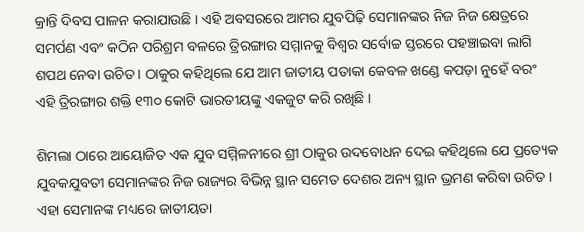କ୍ରାନ୍ତି ଦିବସ ପାଳନ କରାଯାଉଛି । ଏହି ଅବସରରେ ଆମର ଯୁବପିଢ଼ି ସେମାନଙ୍କର ନିଜ ନିଜ କ୍ଷେତ୍ରରେ ସମର୍ପଣ ଏବଂ କଠିନ ପରିଶ୍ରମ ବଳରେ ତ୍ରିରଙ୍ଗାର ସମ୍ମାନକୁ ବିଶ୍ୱର ସର୍ବୋଚ୍ଚ ସ୍ତରରେ ପହଞ୍ଚାଇବା ଲାଗି ଶପଥ ନେବା ଉଚିତ । ଠାକୁର କହିଥିଲେ ଯେ ଆମ ଜାତୀୟ ପତାକା କେବଳ ଖଣ୍ଡେ କପଡ଼ା ନୁହେଁ ବରଂ ଏହି ତ୍ରିରଙ୍ଗାର ଶକ୍ତି ୧୩୦ କୋଟି ଭାରତୀୟଙ୍କୁ ଏକଜୁଟ କରି ରଖିଛି ।

ଶିମଲା ଠାରେ ଆୟୋଜିତ ଏକ ଯୁବ ସମ୍ମିଳନୀରେ ଶ୍ରୀ ଠାକୁର ଉଦବୋଧନ ଦେଇ କହିଥିଲେ ଯେ ପ୍ରତ୍ୟେକ ଯୁବକଯୁବତୀ ସେମାନଙ୍କର ନିଜ ରାଜ୍ୟର ବିଭିନ୍ନ ସ୍ଥାନ ସମେତ ଦେଶର ଅନ୍ୟ ସ୍ଥାନ ଭ୍ରମଣ କରିବା ଉଚିତ । ଏହା ସେମାନଙ୍କ ମଧ୍ୟରେ ଜାତୀୟତା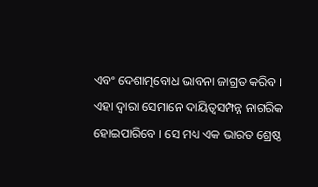ଏବଂ ଦେଶାତ୍ମବୋଧ ଭାବନା ଜାଗ୍ରତ କରିବ । ଏହା ଦ୍ୱାରା ସେମାନେ ଦାୟିତ୍ୱସମ୍ପନ୍ନ ନାଗରିକ ହୋଇପାରିବେ । ସେ ମଧ୍ୟ ଏକ ଭାରତ ଶ୍ରେଷ୍ଠ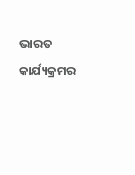ଭାରତ କାର୍ଯ୍ୟକ୍ରମର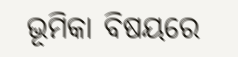ଭୂମିକା ବିଷୟରେ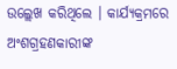ଉଲ୍ଲେଖ କରିଥିଲେ । କାର୍ଯ୍ୟକ୍ରମରେ ଅଂଶଗ୍ରହଣକାରୀଙ୍କ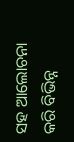ସହ ଆଲୋଚନା କରି ବିଭିନ୍ନ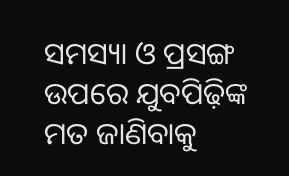ସମସ୍ୟା ଓ ପ୍ରସଙ୍ଗ ଉପରେ ଯୁବପିଢ଼ିଙ୍କ ମତ ଜାଣିବାକୁ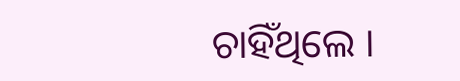ଚାହିଁଥିଲେ ।